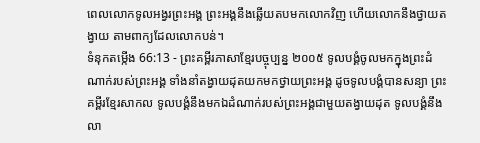ពេលលោកទូលអង្វរព្រះអង្គ ព្រះអង្គនឹងឆ្លើយតបមកលោកវិញ ហើយលោកនឹងថ្វាយតង្វាយ តាមពាក្យដែលលោកបន់។
ទំនុកតម្កើង 66:13 - ព្រះគម្ពីរភាសាខ្មែរបច្ចុប្បន្ន ២០០៥ ទូលបង្គំចូលមកក្នុងព្រះដំណាក់របស់ព្រះអង្គ ទាំងនាំតង្វាយដុតយកមកថ្វាយព្រះអង្គ ដូចទូលបង្គំបានសន្យា ព្រះគម្ពីរខ្មែរសាកល ទូលបង្គំនឹងមកឯដំណាក់របស់ព្រះអង្គជាមួយតង្វាយដុត ទូលបង្គំនឹងលា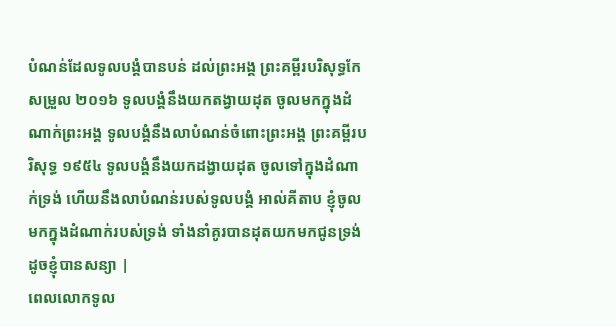បំណន់ដែលទូលបង្គំបានបន់ ដល់ព្រះអង្គ ព្រះគម្ពីរបរិសុទ្ធកែសម្រួល ២០១៦ ទូលបង្គំនឹងយកតង្វាយដុត ចូលមកក្នុងដំណាក់ព្រះអង្គ ទូលបង្គំនឹងលាបំណន់ចំពោះព្រះអង្គ ព្រះគម្ពីរបរិសុទ្ធ ១៩៥៤ ទូលបង្គំនឹងយកដង្វាយដុត ចូលទៅក្នុងដំណាក់ទ្រង់ ហើយនឹងលាបំណន់របស់ទូលបង្គំ អាល់គីតាប ខ្ញុំចូលមកក្នុងដំណាក់របស់ទ្រង់ ទាំងនាំគូរបានដុតយកមកជូនទ្រង់ ដូចខ្ញុំបានសន្យា |
ពេលលោកទូល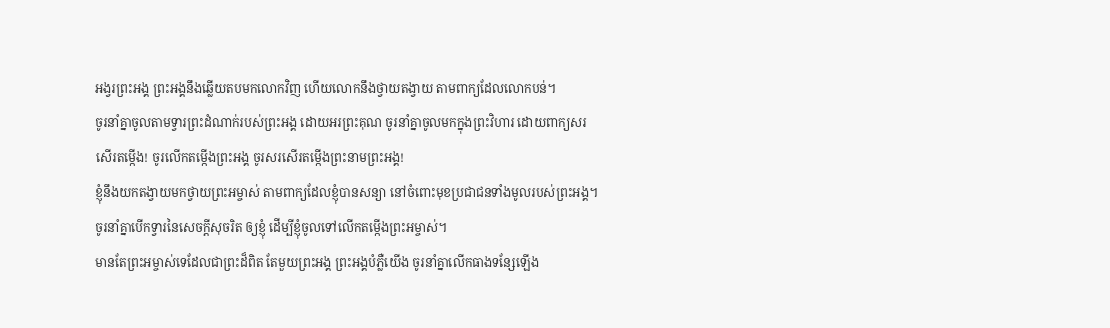អង្វរព្រះអង្គ ព្រះអង្គនឹងឆ្លើយតបមកលោកវិញ ហើយលោកនឹងថ្វាយតង្វាយ តាមពាក្យដែលលោកបន់។
ចូរនាំគ្នាចូលតាមទ្វារព្រះដំណាក់របស់ព្រះអង្គ ដោយអរព្រះគុណ ចូរនាំគ្នាចូលមកក្នុងព្រះវិហារ ដោយពាក្យសរសើរតម្កើង! ចូរលើកតម្កើងព្រះអង្គ ចូរសរសើរតម្កើងព្រះនាមព្រះអង្គ!
ខ្ញុំនឹងយកតង្វាយមកថ្វាយព្រះអម្ចាស់ តាមពាក្យដែលខ្ញុំបានសន្យា នៅចំពោះមុខប្រជាជនទាំងមូលរបស់ព្រះអង្គ។
ចូរនាំគ្នាបើកទ្វារនៃសេចក្ដីសុចរិត ឲ្យខ្ញុំ ដើម្បីខ្ញុំចូលទៅលើកតម្កើងព្រះអម្ចាស់។
មានតែព្រះអម្ចាស់ទេដែលជាព្រះដ៏ពិត តែមួយព្រះអង្គ ព្រះអង្គបំភ្លឺយើង ចូរនាំគ្នាលើកធាងទន្សែឡើង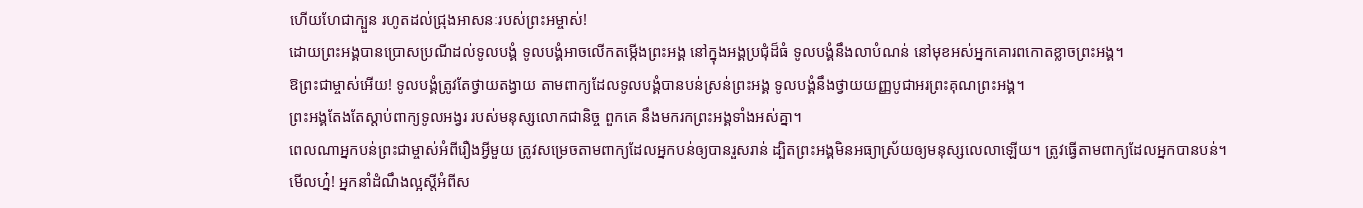ហើយហែជាក្បួន រហូតដល់ជ្រុងអាសនៈរបស់ព្រះអម្ចាស់!
ដោយព្រះអង្គបានប្រោសប្រណីដល់ទូលបង្គំ ទូលបង្គំអាចលើកតម្កើងព្រះអង្គ នៅក្នុងអង្គប្រជុំដ៏ធំ ទូលបង្គំនឹងលាបំណន់ នៅមុខអស់អ្នកគោរពកោតខ្លាចព្រះអង្គ។
ឱព្រះជាម្ចាស់អើយ! ទូលបង្គំត្រូវតែថ្វាយតង្វាយ តាមពាក្យដែលទូលបង្គំបានបន់ស្រន់ព្រះអង្គ ទូលបង្គំនឹងថ្វាយយញ្ញបូជាអរព្រះគុណព្រះអង្គ។
ព្រះអង្គតែងតែស្ដាប់ពាក្យទូលអង្វរ របស់មនុស្សលោកជានិច្ច ពួកគេ នឹងមករកព្រះអង្គទាំងអស់គ្នា។
ពេលណាអ្នកបន់ព្រះជាម្ចាស់អំពីរឿងអ្វីមួយ ត្រូវសម្រេចតាមពាក្យដែលអ្នកបន់ឲ្យបានរួសរាន់ ដ្បិតព្រះអង្គមិនអធ្យាស្រ័យឲ្យមនុស្សលេលាឡើយ។ ត្រូវធ្វើតាមពាក្យដែលអ្នកបានបន់។
មើលហ្ន៎! អ្នកនាំដំណឹងល្អស្ដីអំពីស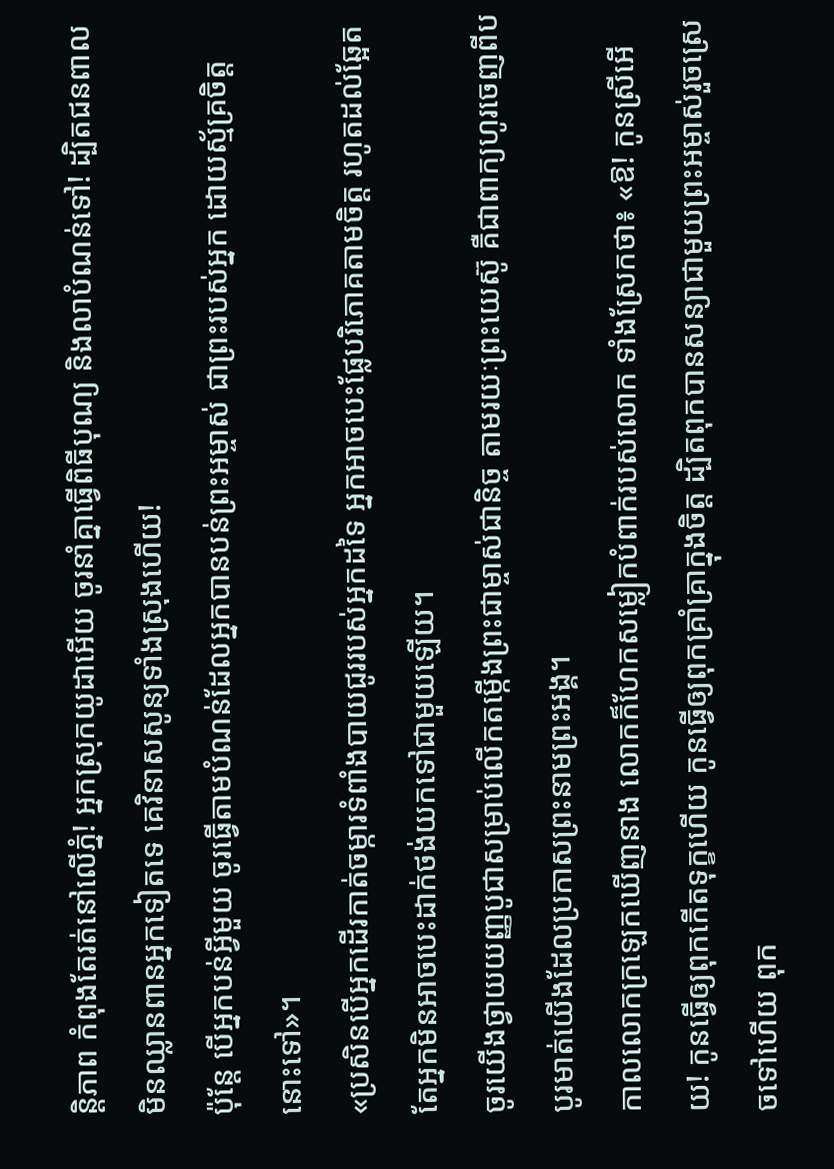ន្តិភាព កំពុងតែរត់នៅលើភ្នំ! អ្នកស្រុកយូដាអើយ ចូរនាំគ្នាធ្វើពិធីបុណ្យ និងលាបំណន់ទៅ! ដ្បិតជនពាលមិនឈ្លានពានអ្នកទៀតទេ គេវិនាសសូន្យទាំងស្រុងហើយ!
ប៉ុន្តែ បើអ្នកបន់អ្វីមួយ ចូរធ្វើតាមបំណន់ដែលអ្នកបានបន់ព្រះអម្ចាស់ ជាព្រះរបស់អ្នក ដោយស្ម័គ្រចិត្តនោះទៅ»។
«ប្រសិនបើអ្នកដើរកាត់ចម្ការទំពាំងបាយជូររបស់អ្នកដទៃ អ្នកអាចបេះផ្លែបរិភោគតាមចិត្ត រហូតដល់ឆ្អែត តែអ្នកមិនអាចបេះដាក់ថង់យកទៅជាមួយឡើយ។
ចូរយើងថ្វាយយញ្ញបូជាសម្រាប់លើកតម្កើងព្រះជាម្ចាស់ជានិច្ច តាមរយៈព្រះយេស៊ូ គឺជាពាក្យហូរចេញពីបបូរមាត់យើងដែលប្រកាសព្រះនាមព្រះអង្គ។
កាលលោកក្រឡេកឃើញនាង លោកក៏ហែកសម្លៀកបំពាក់របស់លោក ទាំងស្រែកថា៖ «ឱ! កូនស្រីអើយ! កូនធ្វើឲ្យពុកកើតទុក្ខហើយ កូនធ្វើឲ្យពុកគ្រាំគ្រាក្នុងចិត្ត ដ្បិតពុកបានសន្យាជាមួយព្រះអម្ចាស់រួចស្រេចទៅហើយ ពុក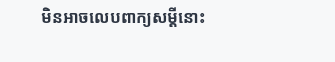មិនអាចលេបពាក្យសម្ដីនោះ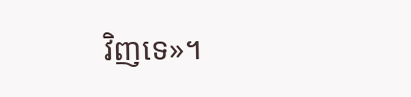វិញទេ»។